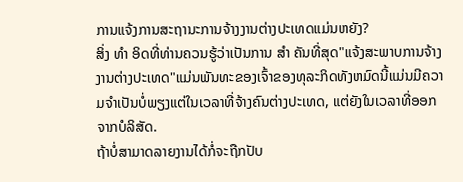ການແຈ້ງການສະຖານະການຈ້າງງານຕ່າງປະເທດແມ່ນຫຍັງ?
ສິ່ງ ທຳ ອິດທີ່ທ່ານຄວນຮູ້ວ່າເປັນການ ສຳ ຄັນທີ່ສຸດ"ແຈ້ງສະພາບການຈ້າງງານຕ່າງປະເທດ"ແມ່ນພັນທະຂອງເຈົ້າຂອງທຸລະກິດທັງຫມົດນີ້ແມ່ນມີຄວາມຈໍາເປັນບໍ່ພຽງແຕ່ໃນເວລາທີ່ຈ້າງຄົນຕ່າງປະເທດ, ແຕ່ຍັງໃນເວລາທີ່ອອກຈາກບໍລິສັດ.
ຖ້າບໍ່ສາມາດລາຍງານໄດ້ກໍ່ຈະຖືກປັບ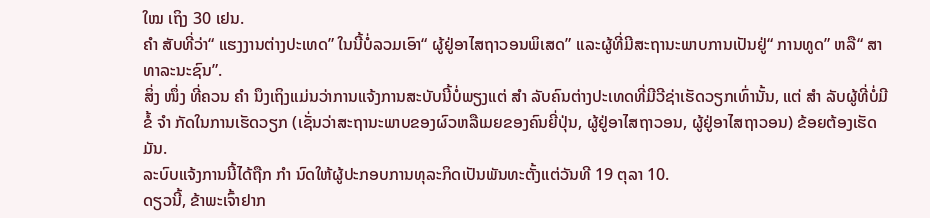ໃໝ ເຖິງ 30 ເຢນ.
ຄຳ ສັບທີ່ວ່າ“ ແຮງງານຕ່າງປະເທດ” ໃນນີ້ບໍ່ລວມເອົາ“ ຜູ້ຢູ່ອາໄສຖາວອນພິເສດ” ແລະຜູ້ທີ່ມີສະຖານະພາບການເປັນຢູ່“ ການທູດ” ຫລື“ ສາທາລະນະຊົນ”.
ສິ່ງ ໜຶ່ງ ທີ່ຄວນ ຄຳ ນຶງເຖິງແມ່ນວ່າການແຈ້ງການສະບັບນີ້ບໍ່ພຽງແຕ່ ສຳ ລັບຄົນຕ່າງປະເທດທີ່ມີວີຊ່າເຮັດວຽກເທົ່ານັ້ນ, ແຕ່ ສຳ ລັບຜູ້ທີ່ບໍ່ມີຂໍ້ ຈຳ ກັດໃນການເຮັດວຽກ (ເຊັ່ນວ່າສະຖານະພາບຂອງຜົວຫລືເມຍຂອງຄົນຍີ່ປຸ່ນ, ຜູ້ຢູ່ອາໄສຖາວອນ, ຜູ້ຢູ່ອາໄສຖາວອນ) ຂ້ອຍຕ້ອງເຮັດ ມັນ.
ລະບົບແຈ້ງການນີ້ໄດ້ຖືກ ກຳ ນົດໃຫ້ຜູ້ປະກອບການທຸລະກິດເປັນພັນທະຕັ້ງແຕ່ວັນທີ 19 ຕຸລາ 10.
ດຽວນີ້, ຂ້າພະເຈົ້າຢາກ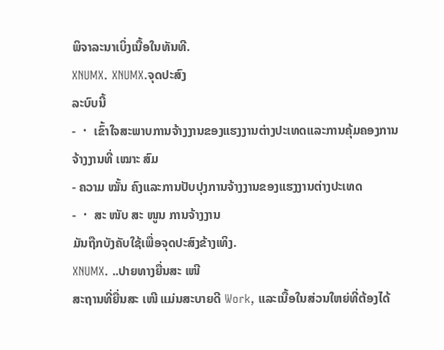ພິຈາລະນາເບິ່ງເນື້ອໃນທັນທີ.
XNUMX. XNUMX.ຈຸດປະສົງ
ລະບົບນີ້
- ・ ເຂົ້າໃຈສະພາບການຈ້າງງານຂອງແຮງງານຕ່າງປະເທດແລະການຄຸ້ມຄອງການຈ້າງງານທີ່ ເໝາະ ສົມ
- ຄວາມ ໝັ້ນ ຄົງແລະການປັບປຸງການຈ້າງງານຂອງແຮງງານຕ່າງປະເທດ
- ・ ສະ ໜັບ ສະ ໜູນ ການຈ້າງງານ
ມັນຖືກບັງຄັບໃຊ້ເພື່ອຈຸດປະສົງຂ້າງເທິງ.
XNUMX. ..ປາຍທາງຍື່ນສະ ເໜີ
ສະຖານທີ່ຍື່ນສະ ເໜີ ແມ່ນສະບາຍດີ Work, ແລະເນື້ອໃນສ່ວນໃຫຍ່ທີ່ຕ້ອງໄດ້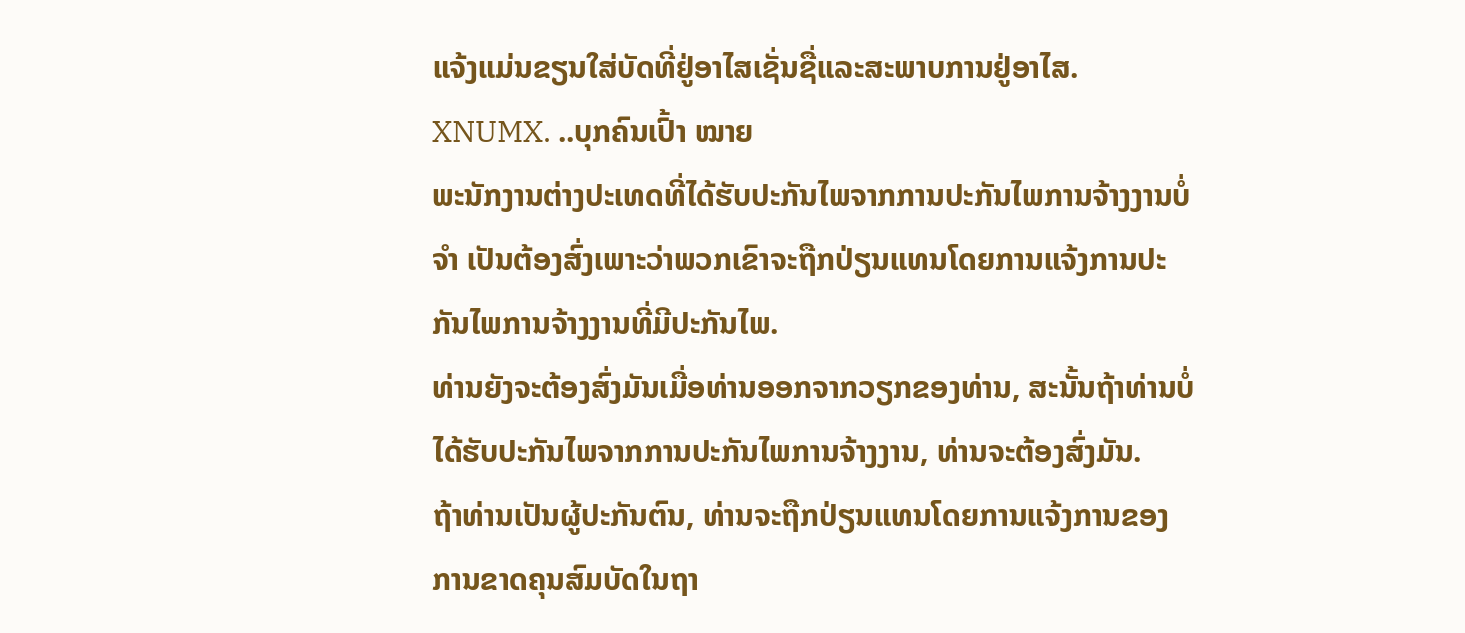ແຈ້ງແມ່ນຂຽນໃສ່ບັດທີ່ຢູ່ອາໄສເຊັ່ນຊື່ແລະສະພາບການຢູ່ອາໄສ.
XNUMX. ..ບຸກຄົນເປົ້າ ໝາຍ
ພະນັກງານຕ່າງປະເທດທີ່ໄດ້ຮັບປະກັນໄພຈາກການປະກັນໄພການຈ້າງງານບໍ່ ຈຳ ເປັນຕ້ອງສົ່ງເພາະວ່າພວກເຂົາຈະຖືກປ່ຽນແທນໂດຍການແຈ້ງການປະກັນໄພການຈ້າງງານທີ່ມີປະກັນໄພ.
ທ່ານຍັງຈະຕ້ອງສົ່ງມັນເມື່ອທ່ານອອກຈາກວຽກຂອງທ່ານ, ສະນັ້ນຖ້າທ່ານບໍ່ໄດ້ຮັບປະກັນໄພຈາກການປະກັນໄພການຈ້າງງານ, ທ່ານຈະຕ້ອງສົ່ງມັນ.
ຖ້າທ່ານເປັນຜູ້ປະກັນຕົນ, ທ່ານຈະຖືກປ່ຽນແທນໂດຍການແຈ້ງການຂອງການຂາດຄຸນສົມບັດໃນຖາ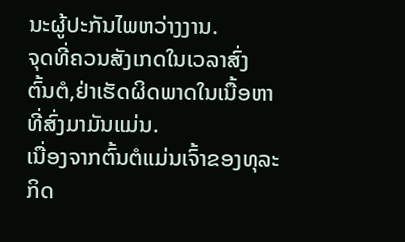ນະຜູ້ປະກັນໄພຫວ່າງງານ.
ຈຸດທີ່ຄວນສັງເກດໃນເວລາສົ່ງ
ຕົ້ນຕໍ,ຢ່າເຮັດຜິດພາດໃນເນື້ອຫາທີ່ສົ່ງມາມັນແມ່ນ.
ເນື່ອງຈາກຕົ້ນຕໍແມ່ນເຈົ້າຂອງທຸລະກິດ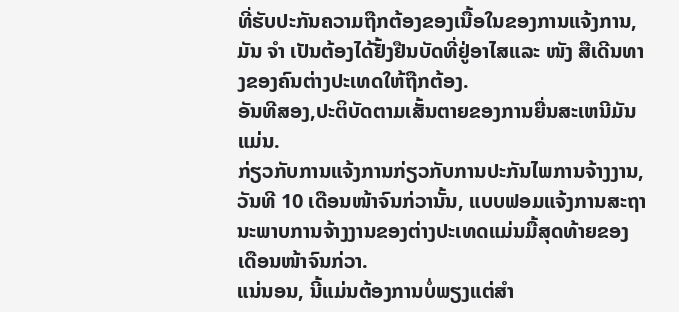ທີ່ຮັບປະກັນຄວາມຖືກຕ້ອງຂອງເນື້ອໃນຂອງການແຈ້ງການ, ມັນ ຈຳ ເປັນຕ້ອງໄດ້ຢັ້ງຢືນບັດທີ່ຢູ່ອາໄສແລະ ໜັງ ສືເດີນທາງຂອງຄົນຕ່າງປະເທດໃຫ້ຖືກຕ້ອງ.
ອັນທີສອງ,ປະຕິບັດຕາມເສັ້ນຕາຍຂອງການຍື່ນສະເຫນີມັນແມ່ນ.
ກ່ຽວກັບການແຈ້ງການກ່ຽວກັບການປະກັນໄພການຈ້າງງານ,ວັນທີ 10 ເດືອນໜ້າຈົນກ່ວານັ້ນ, ແບບຟອມແຈ້ງການສະຖານະພາບການຈ້າງງານຂອງຕ່າງປະເທດແມ່ນມື້ສຸດທ້າຍຂອງເດືອນໜ້າຈົນກ່ວາ.
ແນ່ນອນ, ນີ້ແມ່ນຕ້ອງການບໍ່ພຽງແຕ່ສໍາ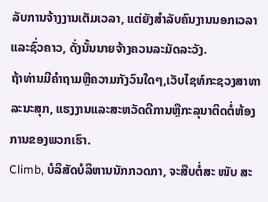ລັບການຈ້າງງານເຕັມເວລາ, ແຕ່ຍັງສໍາລັບຄົນງານນອກເວລາແລະຊົ່ວຄາວ, ດັ່ງນັ້ນນາຍຈ້າງຄວນລະມັດລະວັງ.
ຖ້າທ່ານມີຄໍາຖາມຫຼືຄວາມກັງວົນໃດໆ,ເວັບໄຊທ໌ກະຊວງສາທາລະນະສຸກ, ແຮງງານແລະສະຫວັດດີການຫຼືກະລຸນາຕິດຕໍ່ຫ້ອງການຂອງພວກເຮົາ.
Climb, ບໍລິສັດບໍລິຫານນັກກວດກາ, ຈະສືບຕໍ່ສະ ໜັບ ສະ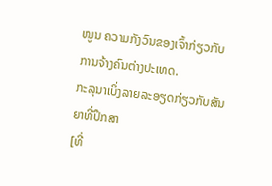ໜູນ ຄວາມກັງວົນຂອງເຈົ້າກ່ຽວກັບການຈ້າງຄົນຕ່າງປະເທດ.
ກະລຸນາເບິ່ງລາຍລະອຽດກ່ຽວກັບສັນຍາທີ່ປຶກສາ
[ທີ່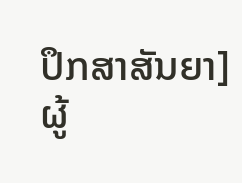ປຶກສາສັນຍາ] ຜູ້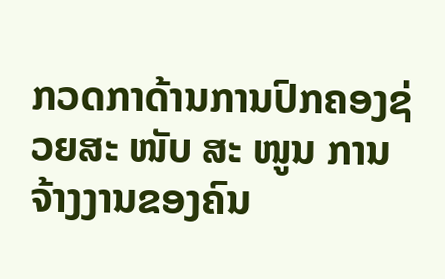ກວດກາດ້ານການປົກຄອງຊ່ວຍສະ ໜັບ ສະ ໜູນ ການຈ້າງງານຂອງຄົນ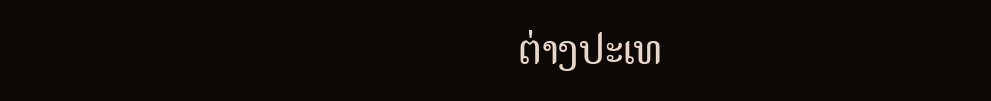ຕ່າງປະເທ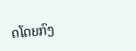ດໂດຍກົງ